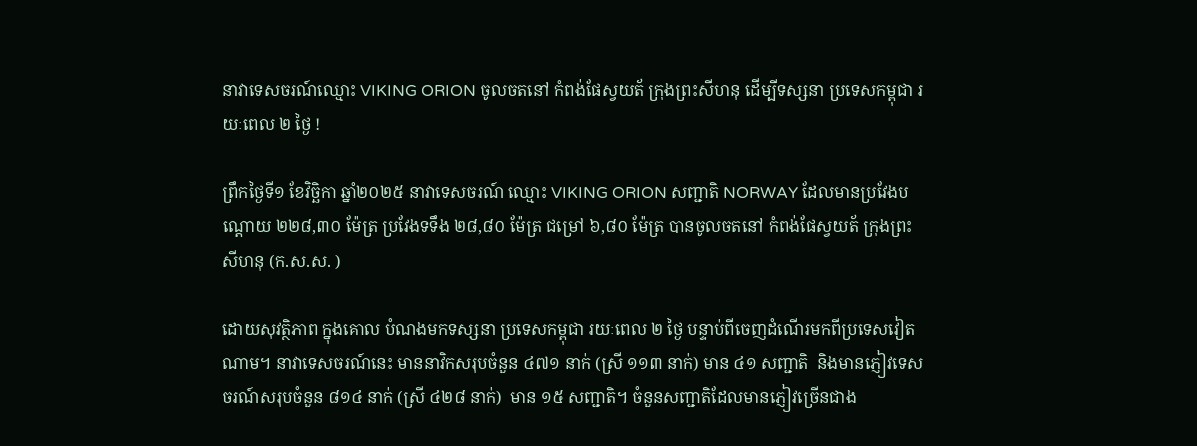នាវាទេសចរណ៍ឈ្មោះ VIKING ORION ចូលចតនៅ កំពង់ផែស្វយត័ ក្រុងព្រះសីហនុ ដើម្បីទស្សនា ប្រទេសកម្ពុជា រយៈពេល ២ ថ្ងៃ !

ព្រឹកថ្ងៃទី១ ខែវិច្ឆិកា ឆ្នាំ២០២៥ នាវាទេសចរណ៍ ឈ្មោះ VIKING ORION សញ្ជាតិ NORWAY ដែលមានប្រវែងបណ្តោយ ២២៨,៣០ ម៉ែត្រ ប្រវែងទទឹង ២៨,៨០ ម៉ែត្រ ជម្រៅ ៦,៨០ ម៉ែត្រ បានចូលចតនៅ កំពង់ផែស្វយត័ ក្រុងព្រះសីហនុ (ក.ស.ស. )

ដោយសុវត្ថិភាព ក្នុងគោល បំណងមកទស្សនា ប្រទេសកម្ពុជា រយៈពេល ២ ថ្ងៃ បន្ទាប់ពីចេញដំណើរមកពីប្រទេសវៀតណាម។ នាវាទេសចរណ៍នេះ មាននាវិកសរុបចំនួន ៤៧១ នាក់ (ស្រី ១១៣ នាក់) មាន ៤១ សញ្ជាតិ  និងមានភ្ញៀវទេសចរណ៍សរុបចំនួន ៨១៤ នាក់ (ស្រី ៤២៨ នាក់)  មាន ១៥ សញ្ជាតិ។ ចំនួនសញ្ជាតិដែលមានភ្ញៀវច្រើនជាង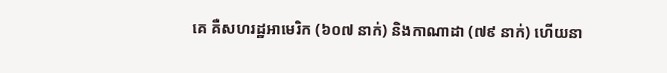គេ គឺសហរដ្ឋអាមេរិក (៦០៧ នាក់) និងកាណាដា (៧៩ នាក់) ហើយនា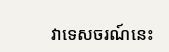វាទេសចរណ៍នេះ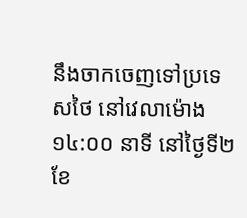នឹងចាកចេញទៅប្រទេសថៃ នៅវេលាម៉ោង ១៤:០០ នាទី នៅថ្ងៃទី២ ខែ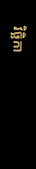វិច្ឆិកា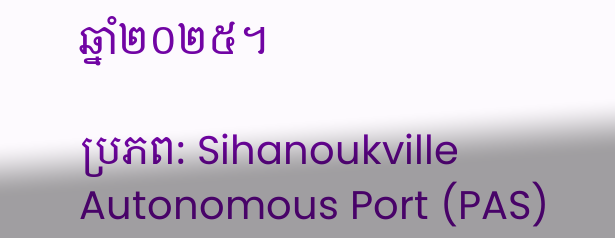ឆ្នាំ២០២៥។

ប្រភព: Sihanoukville Autonomous Port (PAS)